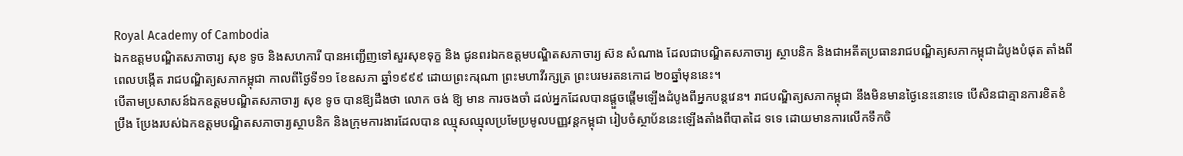Royal Academy of Cambodia
ឯកឧត្តមបណ្ឌិតសភាចារ្យ សុខ ទូច និងសហការី បានអញ្ជើញទៅសួរសុខទុក្ខ និង ជូនពរឯកឧត្តមបណ្ឌិតសភាចារ្យ ស៊ន សំណាង ដែលជាបណ្ឌិតសភាចារ្យ ស្ថាបនិក និងជាអតីតប្រធានរាជបណ្ឌិត្យសភាកម្ពុជាដំបូងបំផុត តាំងពី ពេលបង្កើត រាជបណ្ឌិត្យសភាកម្ពុជា កាលពីថ្ងៃទី១១ ខែឧសភា ឆ្នាំ១៩៩៩ ដោយព្រះករុណា ព្រះមហាវីរក្សត្រ ព្រះបរមរតនកោដ ២០ឆ្នាំមុននេះ។
បើតាមប្រសាសន៍ឯកឧត្តមបណ្ឌិតសភាចារ្យ សុខ ទូច បានឱ្យដឹងថា លោក ចង់ ឱ្យ មាន ការចងចាំ ដល់អ្នកដែលបានផ្តួចផ្តើមឡើងដំបូងពីអ្នកបន្តវេន។ រាជបណ្ឌិត្យសភាកម្ពុជា នឹងមិនមានថ្ងៃនេះនោះទេ បើសិនជាគ្មានការខិតខំ ប្រឹង ប្រែងរបស់ឯកឧត្តមបណ្ឌិតសភាចារ្យស្ថាបនិក និងក្រុមការងារដែលបាន ឈ្មុសឈ្មុលប្រមែប្រមូលបញ្ញវន្តកម្ពុជា រៀបចំស្ថាប័ននេះឡើងតាំងពីបាតដៃ ទទេ ដោយមានការលើកទឹកចិ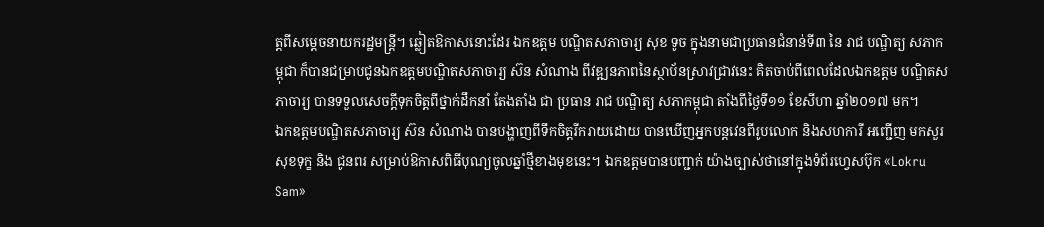ត្តពីសម្តេចនាយករដ្ឋមន្ត្រី។ ឆ្លៀតឱកាសនោះដែរ ឯកឧត្តម បណ្ឌិតសភាចារ្យ សុខ ទូច ក្នុងនាមជាប្រធានជំនាន់ទី៣ នៃ រាជ បណ្ឌិត្យ សភាកម្ពុជា ក៏បានជម្រាបជូនឯកឧត្តមបណ្ឌិតសភាចារ្យ ស៊ន សំណាង ពីវឌ្ឍនភាពនៃស្ថាប័នស្រាវជ្រាវនេះ គិតចាប់ពីពេលដែលឯកឧត្តម បណ្ឌិតសភាចារ្យ បានទទួលសេចក្តីទុកចិត្តពីថ្នាក់ដឹកនាំ តែងតាំង ជា ប្រធាន រាជ បណ្ឌិត្យ សភាកម្ពុជា តាំងពីថ្ងៃទី១១ ខែសីហា ឆ្នាំ២០១៧ មក។
ឯកឧត្តមបណ្ឌិតសភាចារ្យ ស៊ន សំណាង បានបង្ហាញពីទឹកចិត្តរីករាយដោយ បានឃើញអ្នកបន្តវេនពីរូបលោក និងសហការី អញ្ជើញ មកសួរសុខទុក្ខ និង ជូនពរ សម្រាប់ឱកាសពិធីបុណ្យចូលឆ្នាំថ្មីខាងមុខនេះ។ ឯកឧត្តមបានបញ្ជាក់ យ៉ាងច្បាស់ថានៅក្នុងទំព័រហ្វេសប៊ុក «Lokru Sam»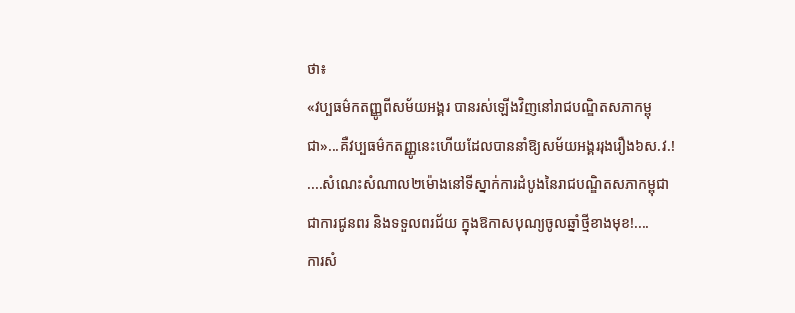ថា៖
«វប្បធម៌កតញ្ញូពីសម័យអង្គរ បានរស់ឡើងវិញនៅរាជបណ្ឌិតសភាកម្ពុជា»...គឺវប្បធម៌កតញ្ញូនេះហើយដែលបាននាំឱ្យសម័យអង្គររុងរឿង៦ស.វ.!
....សំណេះសំណាល២ម៉ោងនៅទីស្នាក់ការដំបូងនៃរាជបណ្ឌិតសភាកម្ពុជាជាការជូនពរ និងទទួលពរជ័យ ក្នុងឱកាសបុណ្យចូលឆ្នាំថ្មីខាងមុខ!....
ការសំ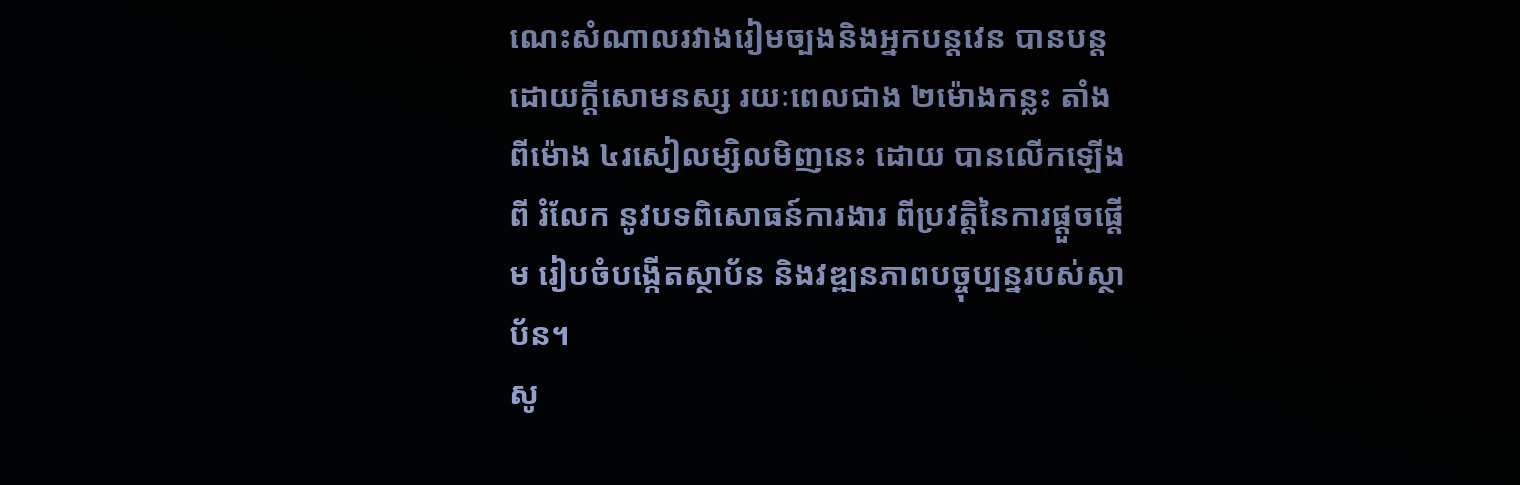ណេះសំណាលរវាងរៀមច្បងនិងអ្នកបន្តវេន បានបន្តដោយក្តីសោមនស្ស រយៈពេលជាង ២ម៉ោងកន្លះ តាំងពីម៉ោង ៤រសៀលម្សិលមិញនេះ ដោយ បានលើកឡើងពី រំលែក នូវបទពិសោធន៍ការងារ ពីប្រវត្តិនៃការផ្តួចផ្តើម រៀបចំបង្កើតស្ថាប័ន និងវឌ្ឍនភាពបច្ចុប្បន្នរបស់ស្ថាប័ន។
សូ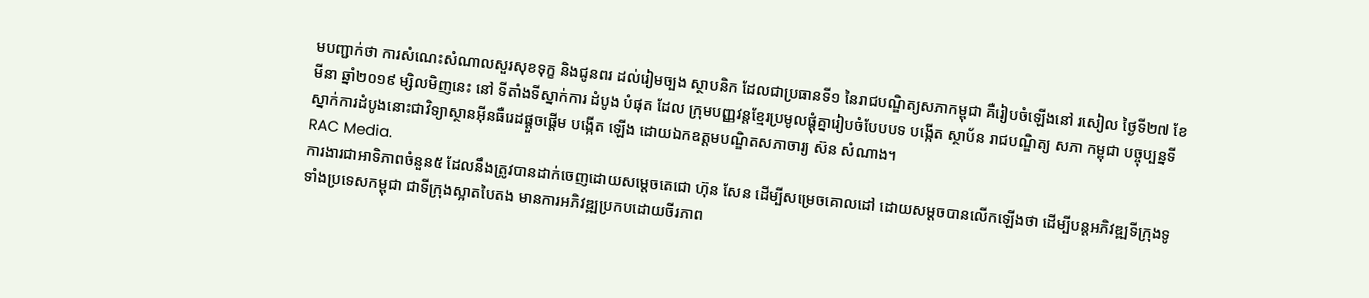មបញ្ជាក់ថា ការសំណេះសំណាលសួរសុខទុក្ខ និងជូនពរ ដល់រៀមច្បង ស្ថាបនិក ដែលជាប្រធានទី១ នៃរាជបណ្ឌិត្យសភាកម្ពុជា គឺរៀបចំឡើងនៅ រសៀល ថ្ងៃទី២៧ ខែមីនា ឆ្នាំ២០១៩ ម្សិលមិញនេះ នៅ ទីតាំងទីស្នាក់ការ ដំបូង បំផុត ដែល ក្រុមបញ្ញវន្តខ្មែរប្រមូលផ្តុំគ្នារៀបចំបែបបទ បង្កើត ស្ថាប័ន រាជបណ្ឌិត្យ សភា កម្ពុជា បច្ចុប្បន្នទីស្នាក់ការដំបូងនោះជាវិទ្យាស្ថានអ៊ីនធឺរេដផ្តួចផ្តើម បង្កើត ឡើង ដោយឯកឧត្តមបណ្ឌិតសភាចារ្យ ស៊ន សំណាង។
RAC Media.
ការងារជាអាទិភាពចំនួន៥ ដែលនឹងត្រូវបានដាក់ចេញដោយសម្តេចតេជោ ហ៊ុន សែន ដើម្បីសម្រេចគោលដៅ ដោយសម្តចបានលើកឡើងថា ដើម្បីបន្តអភិវឌ្ឍទីក្រុងទូទាំងប្រទេសកម្ពុជា ជាទីក្រុងស្អាតបៃតង មានការអភិវឌ្ឍប្រកបដោយចីរភាព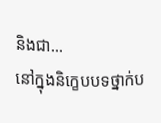និងជា...
នៅក្នុងនិក្ខេបបទថ្នាក់ប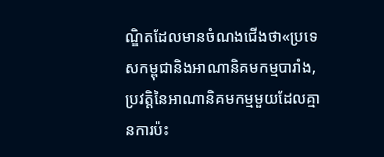ណ្ឌិតដែលមានចំណងជើងថា«ប្រទេសកម្ពុជានិងអាណានិគមកម្មបារាំង, ប្រវត្តិនៃអាណានិគមកម្មមួយដែលគ្មានការប៉ះ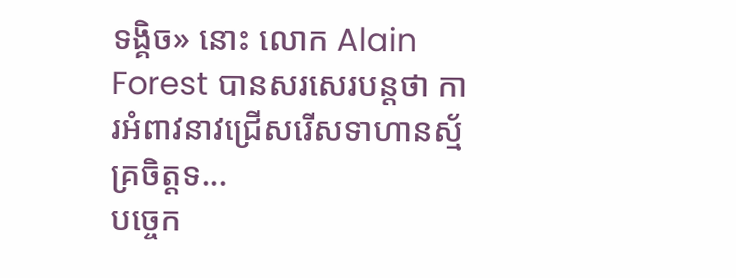ទង្គិច» នោះ លោក Alain Forest បានសរសេរបន្តថា ការអំពាវនាវជ្រើសរើសទាហានស្ម័គ្រចិត្តទ...
បច្ចេក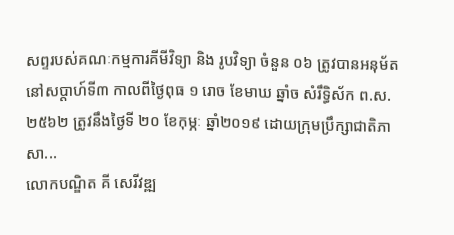សព្ទរបស់គណៈកម្មការគីមីវិទ្យា និង រូបវិទ្យា ចំនួន ០៦ ត្រូវបានអនុម័ត នៅសប្តាហ៍ទី៣ កាលពីថ្ងៃពុធ ១ រោច ខែមាឃ ឆ្នាំច សំរឹទ្ធិស័ក ព.ស.២៥៦២ ត្រូវនឹងថ្ងៃទី ២០ ខែកុម្ភៈ ឆ្នាំ២០១៩ ដោយក្រុមប្រឹក្សាជាតិភាសា...
លោកបណ្ឌិត គី សេរីវឌ្ឍ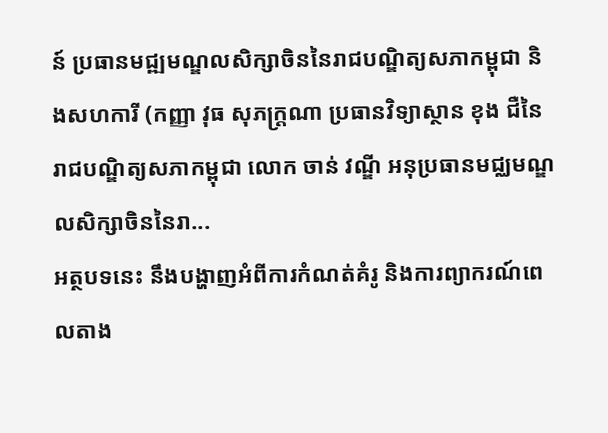ន៍ ប្រធានមជ្ឍមណ្ឌលសិក្សាចិននៃរាជបណ្ឌិត្យសភាកម្ពុជា និងសហការី (កញ្ញា វុធ សុភក្ដ្រណា ប្រធានវិទ្យាស្ថាន ខុង ជឺនៃរាជបណ្ឌិត្យសភាកម្ពុជា លោក ចាន់ វណ្ឌី អនុប្រធានមជ្ឈមណ្ឌលសិក្សាចិននៃរា...
អត្ថបទនេះ នឹងបង្ហាញអំពីការកំណត់គំរូ និងការព្យាករណ៍ពេលតាង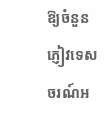ឱ្យចំនួនភ្ញៀវទេសចរណ៍អ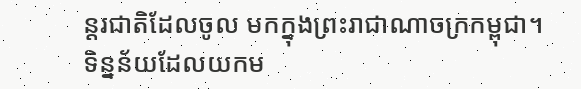ន្តរជាតិដែលចូល មកក្នុងព្រះរាជាណាចក្រកម្ពុជា។ ទិន្នន័យដែលយកម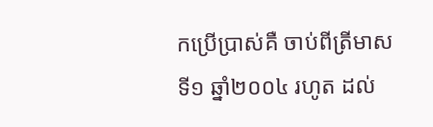កប្រើប្រាស់គឺ ចាប់ពីត្រីមាសទី១ ឆ្នាំ២០០៤ រហូត ដល់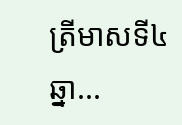ត្រីមាសទី៤ ឆ្នា...